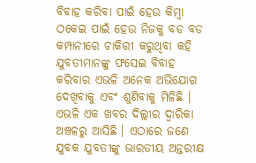ବିବାହ କରିବା ପାଇଁ ହେଉ କିମ୍ବା ଠକେଇ ପାଇଁ ହେଉ ନିଜକୁ ବଡ ବଡ କମ୍ପାନୀରେ ଚାକିରୀ କରୁଥିବା କହି ଯୁବତୀମାନଙ୍କୁ ଫସେଇ ବିବାହ କରିବାର ଏଭଳି ଅନେକ ଅଭିଯୋଗ ଦେଖିବାକୁ ଏବଂ ଶୁଣିବାକୁ ମିଳିଛି । ଏଭଳି ଏକ ଖବର ଦିଲ୍ଲୀର ଦ୍ୱାରିକା ଅଞ୍ଚଳରୁ ଆସିଛି । ଏଠାରେ ଜଣେ ଯୁବକ ଯୁବତୀଙ୍କୁ ଭାରତୀୟ ଅନ୍ତରୀକ୍ଷ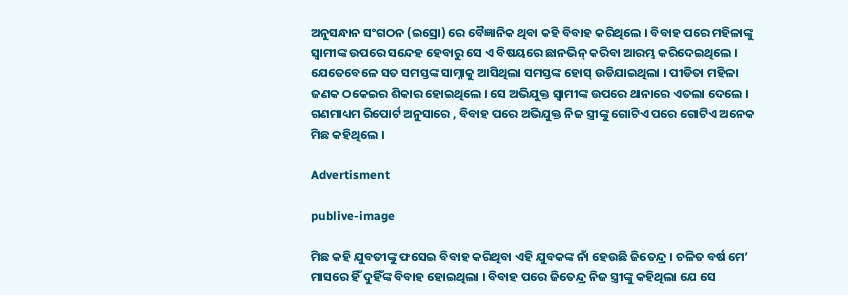ଅନୁସନ୍ଧାନ ସଂଗଠନ (ଇସ୍ରୋ) ରେ ବୈଜ୍ଞାନିକ ଥିବା କହି ବିବାହ କରିଥିଲେ । ବିବାହ ପରେ ମହିଳାଙ୍କୁ ସ୍ୱାମୀଙ୍କ ଉପରେ ସନ୍ଦେହ ହେବାରୁ ସେ ଏ ବିଷୟରେ ଛାନଭିନ୍ କରିବା ଆରମ୍ଭ କରିଦେଇଥିଲେ । ଯେତେବେଳେ ସତ ସମସ୍ତଙ୍କ ସାମ୍ନାକୁ ଆସିଥିଲା ସମସ୍ତଙ୍କ ହୋସ୍ ଉଡିଯାଇଥିଲା । ପୀଡିତା ମହିଳା ଜଣକ ଠକେଇର ଶିକାର ହୋଇଥିଲେ । ସେ ଅଭିଯୁକ୍ତ ସ୍ୱାମୀଙ୍କ ଉପରେ ଥାନାରେ ଏତଲା ଦେଲେ । ଗଣମାଧ୍ୟମ ରିପୋର୍ଟ ଅନୁସାରେ , ବିବାହ ପରେ ଅଭିଯୁକ୍ତ ନିଜ ସ୍ତ୍ରୀଙ୍କୁ ଗୋଟିଏ ପରେ ଗୋଟିଏ ଅନେକ ମିଛ କହିଥିଲେ ।

Advertisment

publive-image

ମିଛ କହି ଯୁବତୀଙ୍କୁ ଫସେଇ ବିବାହ କରିଥିବା ଏହି ଯୁବକଙ୍କ ନାଁ ହେଉଛି ଜିତେନ୍ଦ୍ର । ଚଳିତ ବର୍ଷ ମେ’ ମାସରେ ହିଁ ଦୁହିଁଙ୍କ ବିବାହ ହୋଇଥିଲା । ବିବାହ ପରେ ଜିତେନ୍ଦ୍ର ନିଜ ସ୍ତ୍ରୀଙ୍କୁ କହିଥିଲା ଯେ ସେ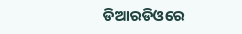ଡିଆରଡିଓରେ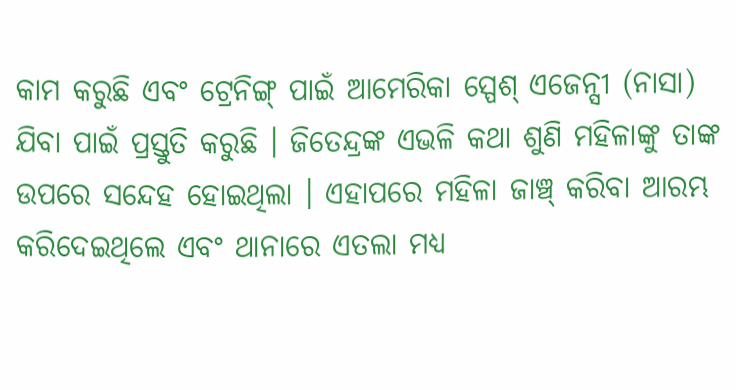କାମ କରୁଛି ଏବଂ ଟ୍ରେନିଙ୍ଗ୍ ପାଇଁ ଆମେରିକା ସ୍ପେଶ୍ ଏଜେନ୍ସୀ (ନାସା) ଯିବା ପାଇଁ ପ୍ରସ୍ତୁତି କରୁଛି । ଜିତେନ୍ଦ୍ରଙ୍କ ଏଭଳି କଥା ଶୁଣି ମହିଳାଙ୍କୁ ତାଙ୍କ ଉପରେ ସନ୍ଦେହ ହୋଇଥିଲା । ଏହାପରେ ମହିଳା ଜାଞ୍ଚ୍ କରିବା ଆରମ୍ଭ କରିଦେଇଥିଲେ ଏବଂ ଥାନାରେ ଏତଲା ମଧ୍ୟ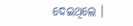ଦେଇଥିଲେ ।